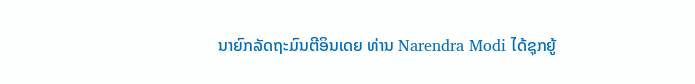ນາຍົກລັດຖະມົນຕີອິນເດຍ ທ່ານ Narendra Modi ໄດ້ຊຸກຍູ້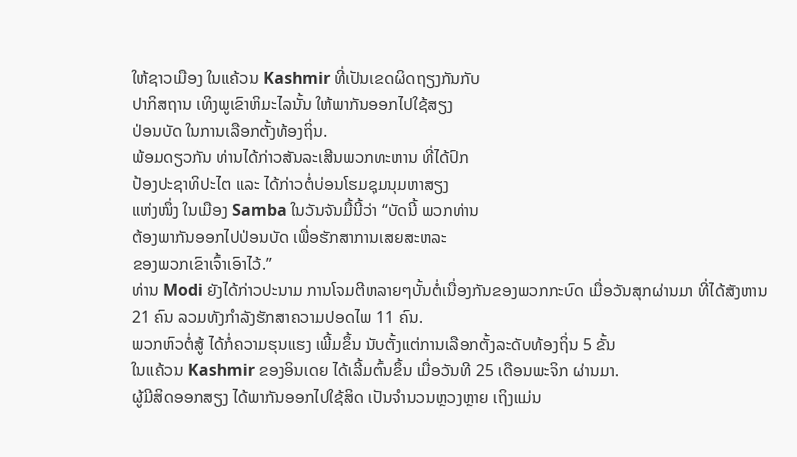ໃຫ້ຊາວເມືອງ ໃນແຄ້ວນ Kashmir ທີ່ເປັນເຂດຜິດຖຽງກັນກັບ
ປາກິສຖານ ເທິງພູເຂົາຫິມະໄລນັ້ນ ໃຫ້ພາກັນອອກໄປໃຊ້ສຽງ
ປ່ອນບັດ ໃນການເລືອກຕັ້ງທ້ອງຖິ່ນ.
ພ້ອມດຽວກັນ ທ່ານໄດ້ກ່າວສັນລະເສີນພວກທະຫານ ທີ່ໄດ້ປົກ
ປ້ອງປະຊາທິປະໄຕ ແລະ ໄດ້ກ່າວຕໍ່ບ່ອນໂຮມຊຸມນຸມຫາສຽງ
ແຫ່ງໜຶ່ງ ໃນເມືອງ Samba ໃນວັນຈັນມື້ນີ້ວ່າ “ບັດນີ້ ພວກທ່ານ
ຕ້ອງພາກັນອອກໄປປ່ອນບັດ ເພື່ອຮັກສາການເສຍສະຫລະ
ຂອງພວກເຂົາເຈົ້າເອົາໄວ້.”
ທ່ານ Modi ຍັງໄດ້ກ່າວປະນາມ ການໂຈມຕີຫລາຍໆບັ້ນຕໍ່ເນື່ອງກັນຂອງພວກກະບົດ ເມື່ອວັນສຸກຜ່ານມາ ທີ່ໄດ້ສັງຫານ 21 ຄົນ ລວມທັງກຳລັງຮັກສາຄວາມປອດໄພ 11 ຄົນ.
ພວກຫົວຕໍ່ສູ້ ໄດ້ກໍ່ຄວາມຮຸນແຮງ ເພີ້ມຂຶ້ນ ນັບຕັ້ງແຕ່ການເລືອກຕັ້ງລະດັບທ້ອງຖິ່ນ 5 ຂັ້ນ
ໃນແຄ້ວນ Kashmir ຂອງອິນເດຍ ໄດ້ເລີ້ມຕົ້ນຂຶ້ນ ເມື່ອວັນທີ 25 ເດືອນພະຈິກ ຜ່ານມາ.
ຜູ້ມີສິດອອກສຽງ ໄດ້ພາກັນອອກໄປໃຊ້ສິດ ເປັນຈຳນວນຫຼວງຫຼາຍ ເຖິງແມ່ນ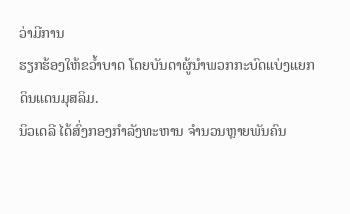ວ່າມີການ
ຮຽກຮ້ອງໃຫ້ຂວ້ຳບາດ ໂດຍບັນດາຜູ້ນຳພວກກະບົດແບ່ງແຍກດິນແດນມຸສລິມ.
ນິວເດລີ ໄດ້ສົ່ງກອງກຳລັງທະຫານ ຈຳນວນຫຼາຍພັນຄົນ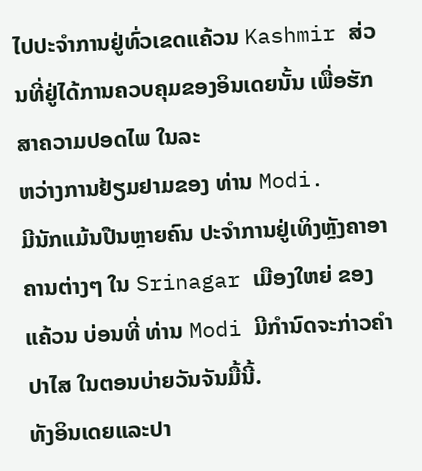ໄປປະຈຳການຢູ່ທົ່ວເຂດແຄ້ວນ Kashmir ສ່ວນທີ່ຢູ່ໄດ້ການຄວບຄຸມຂອງອິນເດຍນັ້ນ ເພື່ອຮັກສາຄວາມປອດໄພ ໃນລະ
ຫວ່າງການຢ້ຽມຢາມຂອງ ທ່ານ Modi.
ມີນັກແມ້ນປືນຫຼາຍຄົນ ປະຈຳການຢູ່ເທິງຫຼັງຄາອາຄານຕ່າງໆ ໃນ Srinagar ເມືອງໃຫຍ່ ຂອງແຄ້ວນ ບ່ອນທີ່ ທ່ານ Modi ມີກຳນົດຈະກ່າວຄຳປາໄສ ໃນຕອນບ່າຍວັນຈັນມື້ນີ້.
ທັງອິນເດຍແລະປາ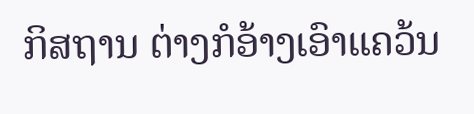ກິສຖານ ຕ່າງກໍອ້າງເອົາແຄວ້ນ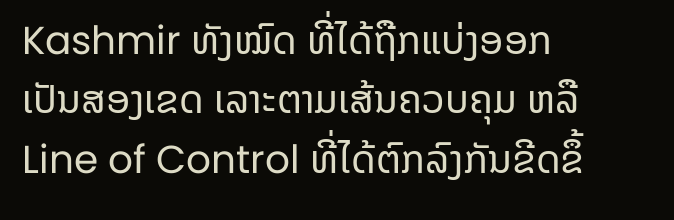Kashmir ທັງໝົດ ທີ່ໄດ້ຖືກແບ່ງອອກເປັນສອງເຂດ ເລາະຕາມເສ້ນຄວບຄຸມ ຫລື Line of Control ທີ່ໄດ້ຕົກລົງກັນຂີດຂຶ້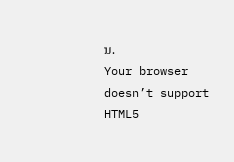ນ.
Your browser doesn’t support HTML5